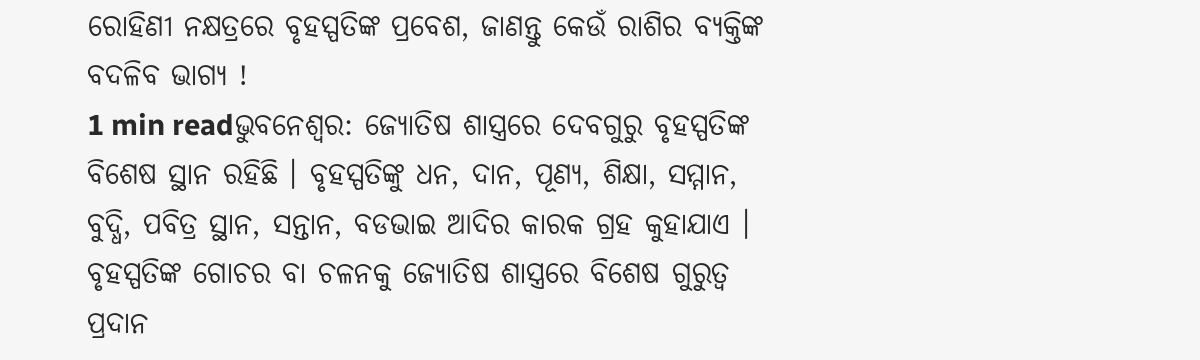ରୋହିଣୀ ନକ୍ଷତ୍ରରେ ବୃହସ୍ପତିଙ୍କ ପ୍ରବେଶ, ଜାଣନ୍ତୁ କେଉଁ ରାଶିର ବ୍ୟକ୍ତିଙ୍କ ବଦଳିବ ଭାଗ୍ୟ !
1 min readଭୁବନେଶ୍ବର: ଜ୍ୟୋତିଷ ଶାସ୍ତ୍ରରେ ଦେବଗୁରୁ ବୃହସ୍ପତିଙ୍କ ବିଶେଷ ସ୍ଥାନ ରହିଛି । ବୃହସ୍ପତିଙ୍କୁ ଧନ, ଦାନ, ପୂଣ୍ୟ, ଶିକ୍ଷା, ସମ୍ମାନ, ବୁଦ୍ଧି, ପବିତ୍ର ସ୍ଥାନ, ସନ୍ତାନ, ବଡଭାଇ ଆଦିର କାରକ ଗ୍ରହ କୁହାଯାଏ । ବୃହସ୍ପତିଙ୍କ ଗୋଚର ବା ଚଳନକୁ ଜ୍ୟୋତିଷ ଶାସ୍ତ୍ରରେ ବିଶେଷ ଗୁରୁତ୍ବ ପ୍ରଦାନ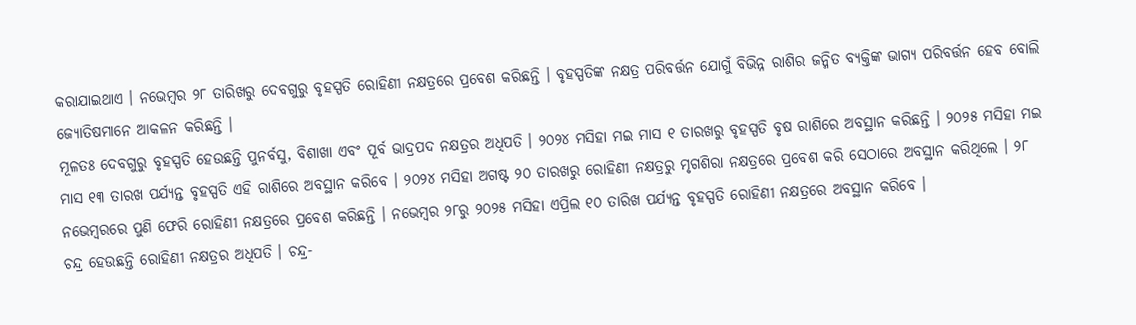କରାଯାଇଥାଏ । ନଭେମ୍ବର ୨୮ ତାରିଖରୁ ଦେବଗୁରୁ ବୃହସ୍ପତି ରୋହିଣୀ ନକ୍ଷତ୍ରରେ ପ୍ରବେଶ କରିଛନ୍ତି । ବୃହସ୍ପତିଙ୍କ ନକ୍ଷତ୍ର ପରିବର୍ତ୍ତନ ଯୋଗୁଁ ବିଭିନ୍ନ ରାଶିର ଜନ୍ମିତ ବ୍ୟକ୍ତିଙ୍କ ଭାଗ୍ୟ ପରିବର୍ତ୍ତନ ହେବ ବୋଲି ଜ୍ୟୋତିଷମାନେ ଆକଳନ କରିଛନ୍ତି ।
ମୂଳତଃ ଦେବଗୁରୁ ବୃହସ୍ପତି ହେଉଛନ୍ତି ପୁନର୍ବସୁ, ବିଶାଖା ଏବଂ ପୂର୍ବ ଭାଦ୍ରପଦ ନକ୍ଷତ୍ରର ଅଧିପତି । ୨୦୨୪ ମସିହା ମଇ ମାସ ୧ ତାରଖରୁ ବୃହସ୍ପତି ବୃଷ ରାଶିରେ ଅବସ୍ଥାନ କରିଛନ୍ତି । ୨୦୨୫ ମସିହା ମଇ ମାସ ୧୩ ତାରଖ ପର୍ଯ୍ୟନ୍ତ ବୃହସ୍ପତି ଏହି ରାଶିରେ ଅବସ୍ଥାନ କରିବେ । ୨୦୨୪ ମସିହା ଅଗଷ୍ଟ ୨୦ ତାରଖରୁ ରୋହିଣୀ ନକ୍ଷତ୍ରରୁ ମୃଗଶିରା ନକ୍ଷତ୍ରରେ ପ୍ରବେଶ କରି ସେଠାରେ ଅବସ୍ଥାନ କରିଥିଲେ । ୨୮ ନଭେମ୍ବରରେ ପୁଣି ଫେରି ରୋହିଣୀ ନକ୍ଷତ୍ରରେ ପ୍ରବେଶ କରିଛନ୍ତି । ନଭେମ୍ବର ୨୮ରୁ ୨୦୨୫ ମସିହା ଏପ୍ରିଲ ୧୦ ତାରିଖ ପର୍ଯ୍ୟନ୍ତ ବୃହସ୍ପତି ରୋହିଣୀ ନକ୍ଷତ୍ରରେ ଅବସ୍ଥାନ କରିବେ ।
ଚନ୍ଦ୍ର ହେଉଛନ୍ତି ରୋହିଣୀ ନକ୍ଷତ୍ରର ଅଧିପତି । ଚନ୍ଦ୍ର-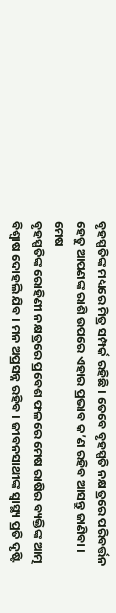ବୃହସ୍ପତିଙ୍କ ମଧ୍ୟରେ ମିତ୍ର ସମ୍ପର୍କ ରହିଛି । ତେବେ ବୃହସ୍ପତି ନକ୍ଷତ୍ରରେ ପରିବର୍ତ୍ତନ ହେତୁ ଆପଣଙ୍କ ରାଶି ଉପରେ ଏହାର ପ୍ରଭାବ କ’ଣ ରହିବ ଆସନ୍ତୁ ଜାଣିବା ।
ମେଷ
ବୃହସ୍ପତିଙ୍କ ରୋହିଣୀ ନକ୍ଷତ୍ରରେ ପ୍ରବେଶ ଫଳରେ ମେଷ ରାଷିର ବ୍ୟକ୍ତିଙ୍କ ଆତ୍ମ ବିଶ୍ବାଷ ଦୋହଲି ଯିବ । ମନ ଅପ୍ରସନ୍ନ ରହିବ । ଜୀବନସାଥୀଙ୍କ ସ୍ବାସ୍ଥ୍ୟ ପ୍ରତି ଦୃଷ୍ଟି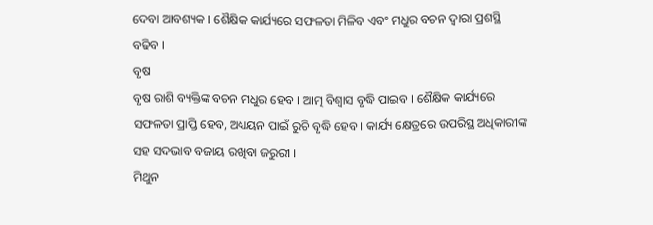ଦେବା ଆବଶ୍ୟକ । ଶୈକ୍ଷିକ କାର୍ଯ୍ୟରେ ସଫଳତା ମିଳିବ ଏବଂ ମଧୁର ବଚନ ଦ୍ବାରା ପ୍ରଶସ୍ଥି ବଢିବ ।
ବୃଷ
ବୃଷ ରାଶି ବ୍ୟକ୍ତିଙ୍କ ବଚନ ମଧୁର ହେବ । ଆତ୍ମ ବିଶ୍ବାସ ବୃଦ୍ଧି ପାଇବ । ଶୈକ୍ଷିକ କାର୍ଯ୍ୟରେ ସଫଳତା ପ୍ରାପ୍ତି ହେବ, ଅଧ୍ୟୟନ ପାଇଁ ରୁଚି ବୃଦ୍ଧି ହେବ । କାର୍ଯ୍ୟ କ୍ଷେତ୍ରରେ ଉପରିସ୍ଥ ଅଧିକାରୀଙ୍କ ସହ ସଦଭାବ ବଜାୟ ରଖିବା ଜରୁରୀ ।
ମିଥୁନ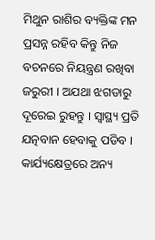ମିଥୁନ ରାଶିର ବ୍ୟକ୍ତିଙ୍କ ମନ ପ୍ରସନ୍ନ ରହିବ କିନ୍ତୁ ନିଜ ବଚନରେ ନିୟନ୍ତ୍ରଣ ରଖିବା ଜରୁରୀ । ଅଯଥା ଝଗଡାରୁ ଦୂରେଇ ରୁହନ୍ତୁ । ସ୍ବାସ୍ଥ୍ୟ ପ୍ରତି ଯତ୍ନବାନ ହେବାକୁ ପଡିବ । କାର୍ଯ୍ୟକ୍ଷେତ୍ରରେ ଅନ୍ୟ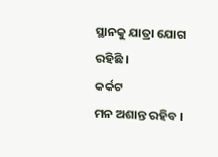ସ୍ଥାନକୁ ଯାତ୍ରା ଯୋଗ ରହିଛି ।
କର୍କଟ
ମନ ଅଶାନ୍ତ ରହିବ ।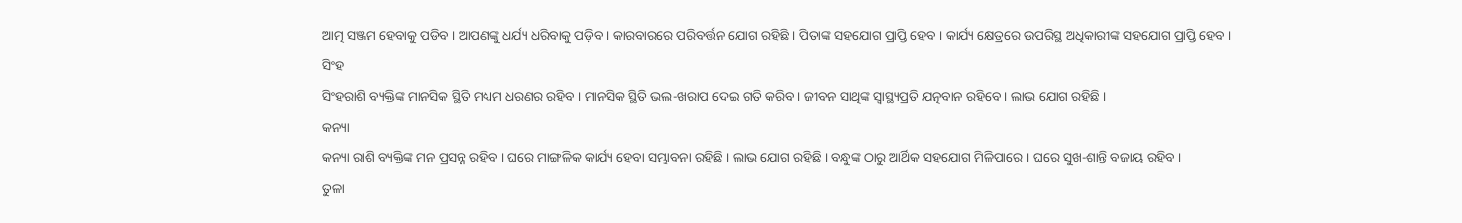ଆତ୍ମ ସଞ୍ଜମ ହେବାକୁ ପଡିବ । ଆପଣଙ୍କୁ ଧର୍ଯ୍ୟ ଧରିବାକୁ ପଡ଼ିବ । କାରବାରରେ ପରିବର୍ତ୍ତନ ଯୋଗ ରହିଛି । ପିତାଙ୍କ ସହଯୋଗ ପ୍ରାପ୍ତି ହେବ । କାର୍ଯ୍ୟ କ୍ଷେତ୍ରରେ ଉପରିସ୍ଥ ଅଧିକାରୀଙ୍କ ସହଯୋଗ ପ୍ରାପ୍ତି ହେବ ।
ସିଂହ
ସିଂହରାଶି ବ୍ୟକ୍ତିଙ୍କ ମାନସିକ ସ୍ଥିତି ମଧ୍ୟମ ଧରଣର ରହିବ । ମାନସିକ ସ୍ଥିତି ଭଲ-ଖରାପ ଦେଇ ଗତି କରିବ । ଜୀବନ ସାଥିଙ୍କ ସ୍ବାସ୍ଥ୍ୟପ୍ରତି ଯତ୍ନବାନ ରହିବେ । ଲାଭ ଯୋଗ ରହିଛି ।
କନ୍ୟା
କନ୍ୟା ରାଶି ବ୍ୟକ୍ତିଙ୍କ ମନ ପ୍ରସନ୍ନ ରହିବ । ଘରେ ମାଙ୍ଗଳିକ କାର୍ଯ୍ୟ ହେବା ସମ୍ଭାବନା ରହିଛି । ଲାଭ ଯୋଗ ରହିଛି । ବନ୍ଧୁଙ୍କ ଠାରୁ ଆର୍ଥିକ ସହଯୋଗ ମିଳିପାରେ । ଘରେ ସୁଖ-ଶାନ୍ତି ବଜାୟ ରହିବ ।
ତୁଳା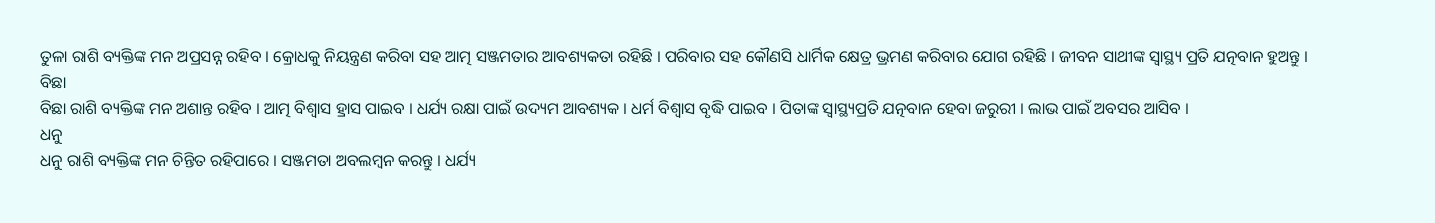ତୁଳା ରାଶି ବ୍ୟକ୍ତିଙ୍କ ମନ ଅପ୍ରସନ୍ନ ରହିବ । କ୍ରୋଧକୁ ନିୟନ୍ତ୍ରଣ କରିବା ସହ ଆତ୍ମ ସଞ୍ଜମତାର ଆବଶ୍ୟକତା ରହିଛି । ପରିବାର ସହ କୌଣସି ଧାର୍ମିକ କ୍ଷେତ୍ର ଭ୍ରମଣ କରିବାର ଯୋଗ ରହିଛି । ଜୀବନ ସାଥୀଙ୍କ ସ୍ବାସ୍ଥ୍ୟ ପ୍ରତି ଯତ୍ନବାନ ହୁଅନ୍ତୁ ।
ବିଛା
ବିଛା ରାଶି ବ୍ୟକ୍ତିଙ୍କ ମନ ଅଶାନ୍ତ ରହିବ । ଆତ୍ମ ବିଶ୍ବାସ ହ୍ରାସ ପାଇବ । ଧର୍ଯ୍ୟ ରକ୍ଷା ପାଇଁ ଉଦ୍ୟମ ଆବଶ୍ୟକ । ଧର୍ମ ବିଶ୍ବାସ ବୃଦ୍ଧି ପାଇବ । ପିତାଙ୍କ ସ୍ବାସ୍ଥ୍ୟପ୍ରତି ଯତ୍ନବାନ ହେବା ଜରୁରୀ । ଲାଭ ପାଇଁ ଅବସର ଆସିବ ।
ଧନୁ
ଧନୁ ରାଶି ବ୍ୟକ୍ତିଙ୍କ ମନ ଚିନ୍ତିତ ରହିପାରେ । ସଞ୍ଜମତା ଅବଲମ୍ବନ କରନ୍ତୁ । ଧର୍ଯ୍ୟ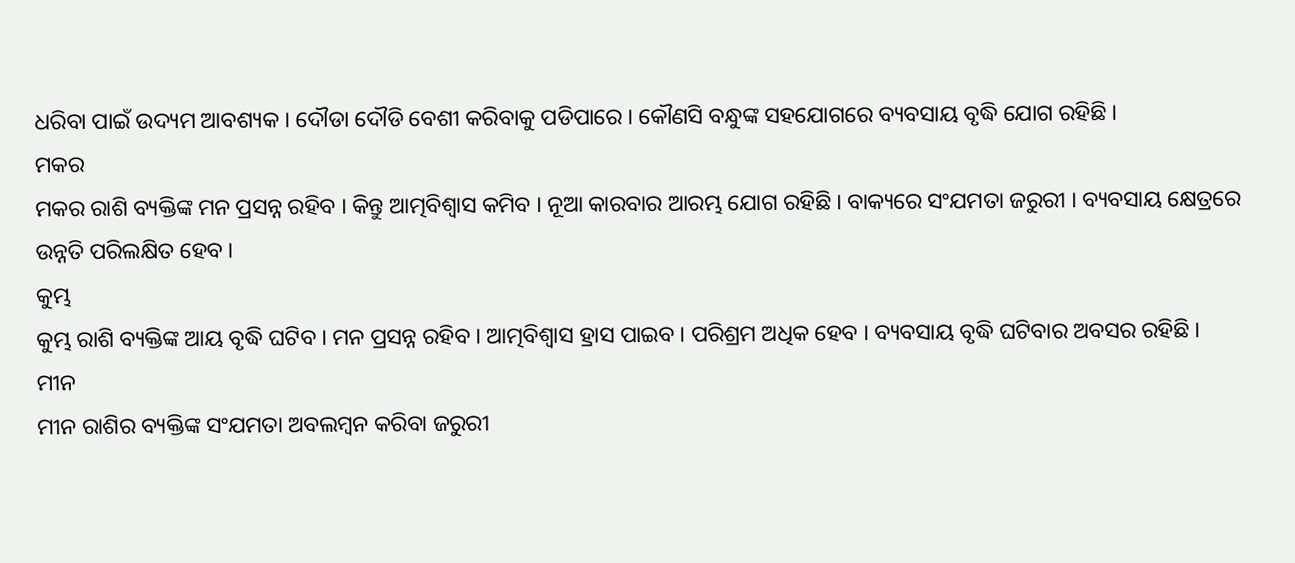ଧରିବା ପାଇଁ ଉଦ୍ୟମ ଆବଶ୍ୟକ । ଦୌଡା ଦୌଡି ବେଶୀ କରିବାକୁ ପଡିପାରେ । କୌଣସି ବନ୍ଧୁଙ୍କ ସହଯୋଗରେ ବ୍ୟବସାୟ ବୃଦ୍ଧି ଯୋଗ ରହିଛି ।
ମକର
ମକର ରାଶି ବ୍ୟକ୍ତିଙ୍କ ମନ ପ୍ରସନ୍ନ ରହିବ । କିନ୍ତୁ ଆତ୍ମବିଶ୍ବାସ କମିବ । ନୂଆ କାରବାର ଆରମ୍ଭ ଯୋଗ ରହିଛି । ବାକ୍ୟରେ ସଂଯମତା ଜରୁରୀ । ବ୍ୟବସାୟ କ୍ଷେତ୍ରରେ ଉନ୍ନତି ପରିଲକ୍ଷିତ ହେବ ।
କୁମ୍ଭ
କୁମ୍ଭ ରାଶି ବ୍ୟକ୍ତିଙ୍କ ଆୟ ବୃଦ୍ଧି ଘଟିବ । ମନ ପ୍ରସନ୍ନ ରହିବ । ଆତ୍ମବିଶ୍ବାସ ହ୍ରାସ ପାଇବ । ପରିଶ୍ରମ ଅଧିକ ହେବ । ବ୍ୟବସାୟ ବୃଦ୍ଧି ଘଟିବାର ଅବସର ରହିଛି ।
ମୀନ
ମୀନ ରାଶିର ବ୍ୟକ୍ତିଙ୍କ ସଂଯମତା ଅବଲମ୍ବନ କରିବା ଜରୁରୀ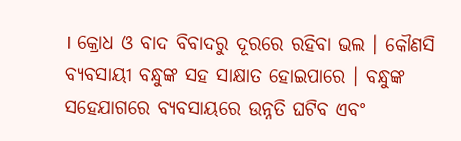। କ୍ରୋଧ ଓ ବାଦ ବିବାଦରୁ ଦୂରରେ ରହିବା ଭଲ । କୌଣସି ବ୍ୟବସାୟୀ ବନ୍ଧୁଙ୍କ ସହ ସାକ୍ଷାତ ହୋଇପାରେ । ବନ୍ଧୁଙ୍କ ସହେଯାଗରେ ବ୍ୟବସାୟରେ ଉନ୍ନତି ଘଟିବ ଏବଂ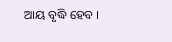ଆୟ ବୃଦ୍ଧି ହେବ ।